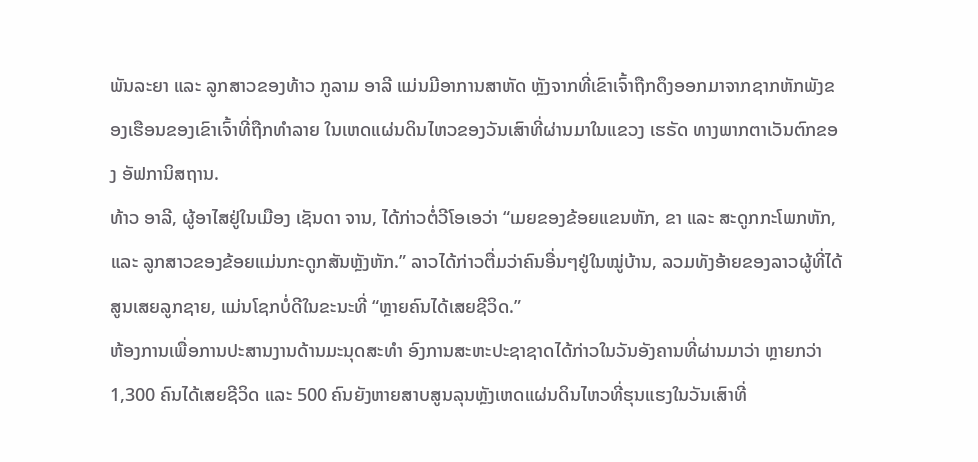ພັນລະຍາ ແລະ ລູກສາວຂອງທ້າວ ກູລາມ ອາລີ ແມ່ນມີອາການສາຫັດ ຫຼັງຈາກທີ່ເຂົາເຈົ້າຖືກດຶງອອກມາຈາກຊາກຫັກພັງຂອງເຮືອນຂອງເຂົາເຈົ້າທີ່ຖືກທຳລາຍ ໃນເຫດແຜ່ນດິນໄຫວຂອງວັນເສົາທີ່ຜ່ານມາໃນແຂວງ ເຮຣັດ ທາງພາກຕາເວັນຕົກຂອງ ອັຟການິສຖານ.
ທ້າວ ອາລີ, ຜູ້ອາໄສຢູ່ໃນເມືອງ ເຊັນດາ ຈານ, ໄດ້ກ່າວຕໍ່ວີໂອເອວ່າ “ເມຍຂອງຂ້ອຍແຂນຫັກ, ຂາ ແລະ ສະດູກກະໂພກຫັກ, ແລະ ລູກສາວຂອງຂ້ອຍແມ່ນກະດູກສັນຫຼັງຫັກ.” ລາວໄດ້ກ່າວຕື່ມວ່າຄົນອື່ນໆຢູ່ໃນໝູ່ບ້ານ, ລວມທັງອ້າຍຂອງລາວຜູ້ທີ່ໄດ້ສູນເສຍລູກຊາຍ, ແມ່ນໂຊກບໍ່ດີໃນຂະນະທີ່ “ຫຼາຍຄົນໄດ້ເສຍຊີວິດ.”
ຫ້ອງການເພື່ອການປະສານງານດ້ານມະນຸດສະທຳ ອົງການສະຫະປະຊາຊາດໄດ້ກ່າວໃນວັນອັງຄານທີ່ຜ່ານມາວ່າ ຫຼາຍກວ່າ 1,300 ຄົນໄດ້ເສຍຊີວິດ ແລະ 500 ຄົນຍັງຫາຍສາບສູນລຸນຫຼັງເຫດແຜ່ນດິນໄຫວທີ່ຮຸນແຮງໃນວັນເສົາທີ່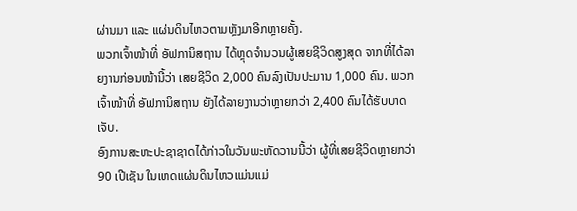ຜ່ານມາ ແລະ ແຜ່ນດິນໄຫວຕາມຫຼັງມາອີກຫຼາຍຄັ້ງ.
ພວກເຈົ້າໜ້າທີ່ ອັຟການິສຖານ ໄດ້ຫຼຸດຈຳນວນຜູ້ເສຍຊີວິດສູງສຸດ ຈາກທີ່ໄດ້ລາຍງານກ່ອນໜ້ານີ້ວ່າ ເສຍຊີວິດ 2,000 ຄົນລົງເປັນປະມານ 1,000 ຄົນ. ພວກເຈົ້າໜ້າທີ່ ອັຟການິສຖານ ຍັງໄດ້ລາຍງານວ່າຫຼາຍກວ່າ 2,400 ຄົນໄດ້ຮັບບາດເຈັບ.
ອົງການສະຫະປະຊາຊາດໄດ້ກ່າວໃນວັນພະຫັດວານນີ້ວ່າ ຜູ້ທີ່ເສຍຊີວິດຫຼາຍກວ່າ 90 ເປີເຊັນ ໃນເຫດແຜ່ນດິນໄຫວແມ່ນແມ່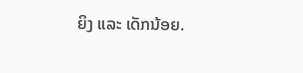ຍິງ ແລະ ເດັກນ້ອຍ.